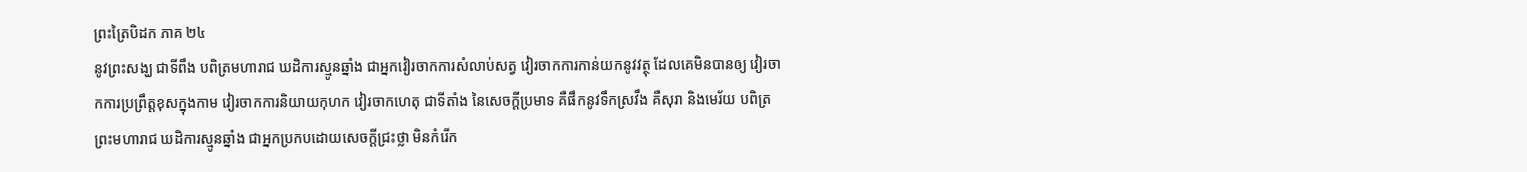ព្រះត្រៃបិដក ភាគ ២៤
នូវព្រះសង្ឃ ជាទីពឹង បពិត្រមហារាជ ឃដិការស្មូនឆ្នាំង ជាអ្នកវៀរចាកការសំលាប់សត្វ វៀរចាកការកាន់យកនូវវត្ថុ ដែលគេមិនបានឲ្យ វៀរចាកការប្រព្រឹត្តខុសក្នុងកាម វៀរចាកការនិយាយកុហក វៀរចាកហេតុ ជាទីតាំង នៃសេចក្តីប្រមាទ គឺផឹកនូវទឹកស្រវឹង គឺសុរា និងមេរ័យ បពិត្រព្រះមហារាជ ឃដិការស្មូនឆ្នាំង ជាអ្នកប្រកបដោយសេចក្តីជ្រះថ្លា មិនកំរើក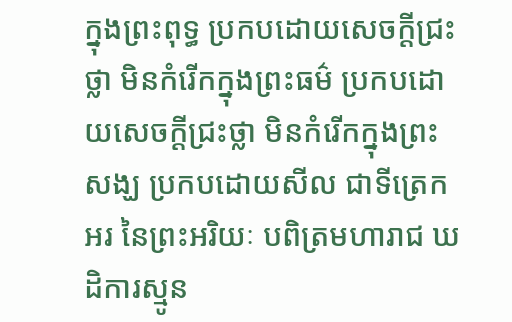ក្នុងព្រះពុទ្ធ ប្រកបដោយសេចក្តីជ្រះថ្លា មិនកំរើកក្នុងព្រះធម៌ ប្រកបដោយសេចក្តីជ្រះថ្លា មិនកំរើកក្នុងព្រះសង្ឃ ប្រកបដោយសីល ជាទីត្រេកអរ នៃព្រះអរិយៈ បពិត្រមហារាជ ឃដិការស្មូន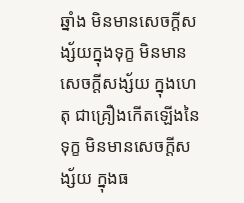ឆ្នាំង មិនមានសេចក្តីសង្ស័យក្នុងទុក្ខ មិនមានសេចក្តីសង្ស័យ ក្នុងហេតុ ជាគ្រឿងកើតឡើងនៃទុក្ខ មិនមានសេចក្តីសង្ស័យ ក្នុងធ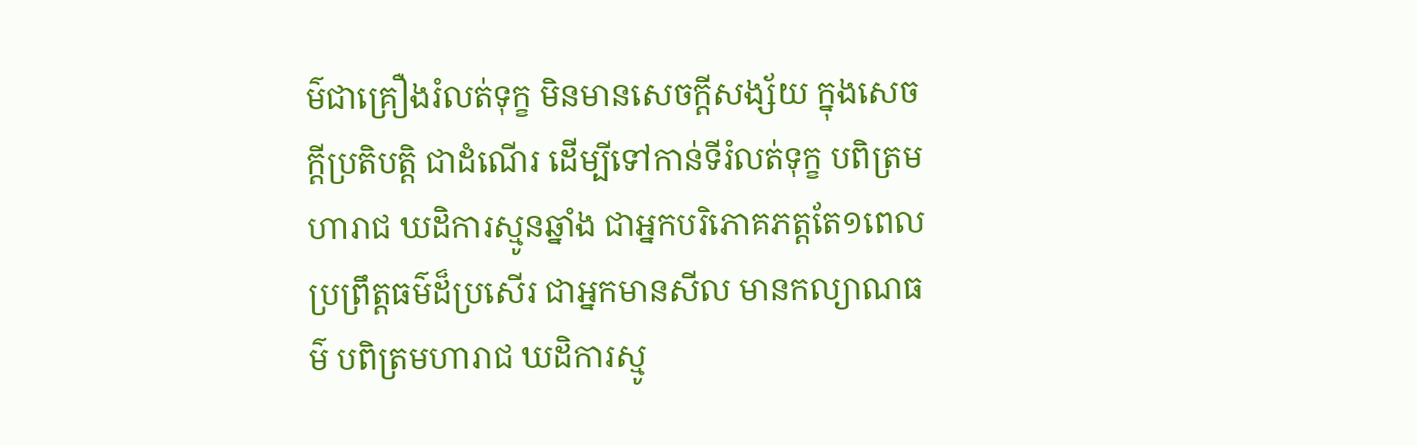ម៌ជាគ្រឿងរំលត់ទុក្ខ មិនមានសេចក្តីសង្ស័យ ក្នុងសេចក្តីប្រតិបត្តិ ជាដំណើរ ដើម្បីទៅកាន់ទីរំលត់ទុក្ខ បពិត្រមហារាជ ឃដិការស្មូនឆ្នាំង ជាអ្នកបរិភោគភត្តតែ១ពេល ប្រព្រឹត្តធម៌ដ៏ប្រសើរ ជាអ្នកមានសីល មានកល្យាណធម៌ បពិត្រមហារាជ ឃដិការស្មូ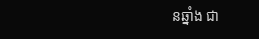នឆ្នាំង ជា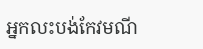អ្នកលះបង់កែវមណី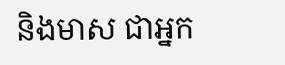និងមាស ជាអ្នក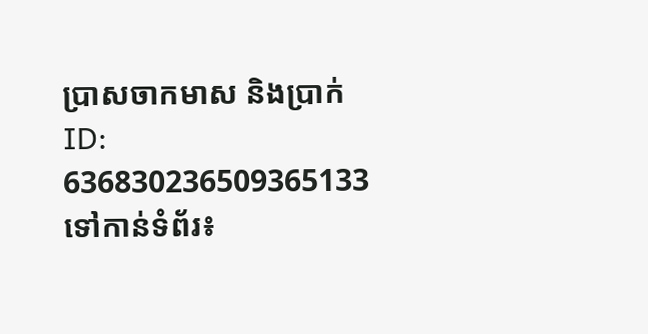ប្រាសចាកមាស និងប្រាក់
ID: 636830236509365133
ទៅកាន់ទំព័រ៖